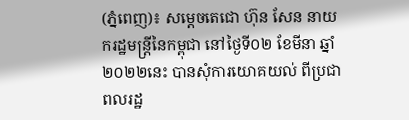(ភ្នំពេញ)៖ សម្ដេចតេជោ ហ៊ុន សែន នាយករដ្ឋមន្ដ្រីនៃកម្ពុជា នៅថ្ងៃទី០២ ខែមីនា ឆ្នាំ២០២២នេះ បានសុំការយោគយល់ ពីប្រជាពលរដ្ឋ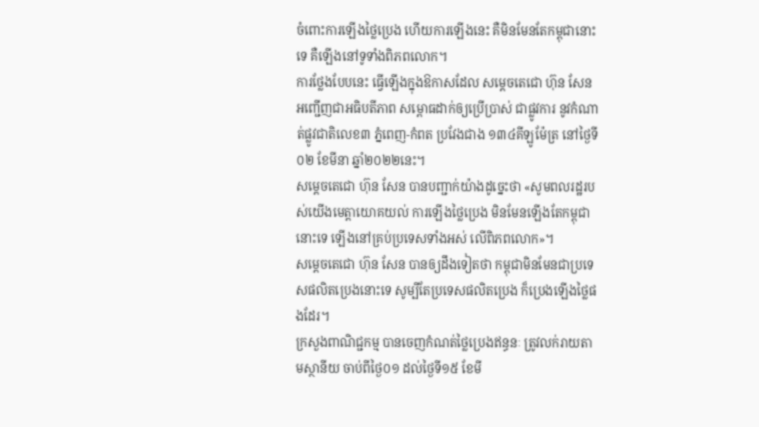ចំពោះការឡើងថ្លៃប្រេង ហើយការឡើងនេះ គឺមិនមែនតែកម្ពុជានោះទេ គឺឡើងនៅទូទាំងពិភពលោក។
ការថ្លែងបែបនេះ ធ្វើឡើងក្នុងឱកាសដែល សម្ដេចតេជោ ហ៊ុន សែន អញ្ជើញជាអធិបតីភាព សម្ពោធដាក់ឲ្យប្រើប្រាស់ ជាផ្លូវការ នូវកំណាត់ផ្លូវជាតិលេខ៣ ភ្នំពេញ-កំពត ប្រវែងជាង ១៣៤គីឡូម៉ែត្រ នៅថ្ងៃទី០២ ខែមីនា ឆ្នាំ២០២២នេះ។
សម្ដេចតេជោ ហ៊ុន សែន បានបញ្ជាក់យ៉ាងដូច្នេះថា «សូមពលរដ្ឋរបស់យើងមេត្ដាយោគយល់ ការឡើងថ្លៃប្រេង មិនមែនឡើងតែកម្ពុជានោះទេ ឡើងនៅគ្រប់ប្រទេសទាំងអស់ លើពិភពលោក»។
សម្ដេចតេជោ ហ៊ុន សែន បានឲ្យដឹងទៀតថា កម្ពុជាមិនមែនជាប្រទេសផលិតប្រេងនោះទេ សូម្បីតែប្រទេសផលិតប្រេង ក៏ប្រេងឡើងថ្លៃផងដែរ។
ក្រសួងពាណិជ្ជកម្ម បានចេញកំណត់ថ្លៃប្រេងឥន្ធនៈ ត្រូវលក់រាយតាមស្ថានីយ ចាប់ពីថ្ងៃ០១ ដល់ថ្ងៃទី១៥ ខែមី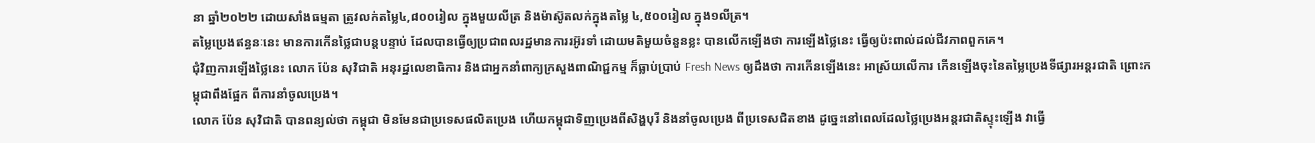នា ឆ្នាំ២០២២ ដោយសាំងធម្មតា ត្រូវលក់តម្លៃ៤,៨០០រៀល ក្នុងមួយលីត្រ និងម៉ាស៊ូតលក់ក្នុងតម្លៃ ៤,៥០០រៀល ក្នុង១លីត្រ។
តម្លៃប្រេងឥន្ធនៈនេះ មានការកើនថ្លៃជាបន្តបន្ទាប់ ដែលបានធ្វើឲ្យប្រជាពលរដ្ឋមានការរអ៊ូរទាំ ដោយមតិមួយចំនួនខ្លះ បានលើកឡើងថា ការឡើងថ្លៃនេះ ធ្វើឲ្យប៉ះពាល់ដល់ជីវភាពពួកគេ។
ជុំវិញការឡើងថ្លៃនេះ លោក ប៉ែន សុវិជាតិ អនុរដ្ឋលេខាធិការ និងជាអ្នកនាំពាក្យក្រសួងពាណិជ្ជកម្ម ក៏ធ្លាប់ប្រាប់ Fresh News ឲ្យដឹងថា ការកើនឡើងនេះ អាស្រ័យលើការ កើនឡើងចុះនៃតម្លៃប្រេងទីផ្សារអន្ដរជាតិ ព្រោះកម្ពុជាពឹងផ្អែក ពីការនាំចូលប្រេង។
លោក ប៉ែន សុវិជាតិ បានពន្យល់ថា កម្ពុជា មិនមែនជាប្រទេសផលិតប្រេង ហើយកម្ពុជាទិញប្រេងពីសិង្ហបុរី និងនាំចូលប្រេង ពីប្រទេសជិតខាង ដូច្នេះនៅពេលដែលថ្លៃប្រេងអន្ដរជាតិស្ទុះឡើង វាធ្វើ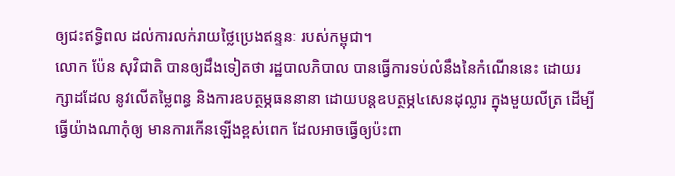ឲ្យជះឥទ្ធិពល ដល់ការលក់រាយថ្លៃប្រេងឥន្ទនៈ របស់កម្ពុជា។
លោក ប៉ែន សុវិជាតិ បានឲ្យដឹងទៀតថា រដ្ឋបាលភិបាល បានធ្វើការទប់លំនឹងនៃកំណើននេះ ដោយរក្សាដដែល នូវលើតម្លៃពន្ធ និងការឧបត្ថម្ភធននានា ដោយបន្ដឧបត្ថម្ភ៤សេនដុល្លារ ក្នុងមួយលីត្រ ដើម្បីធ្វើយ៉ាងណាកុំឲ្យ មានការកើនឡើងខ្ពស់ពេក ដែលអាចធ្វើឲ្យប៉ះពា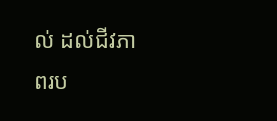ល់ ដល់ជីវភាពរប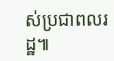ស់ប្រជាពលរដ្ឋ៕